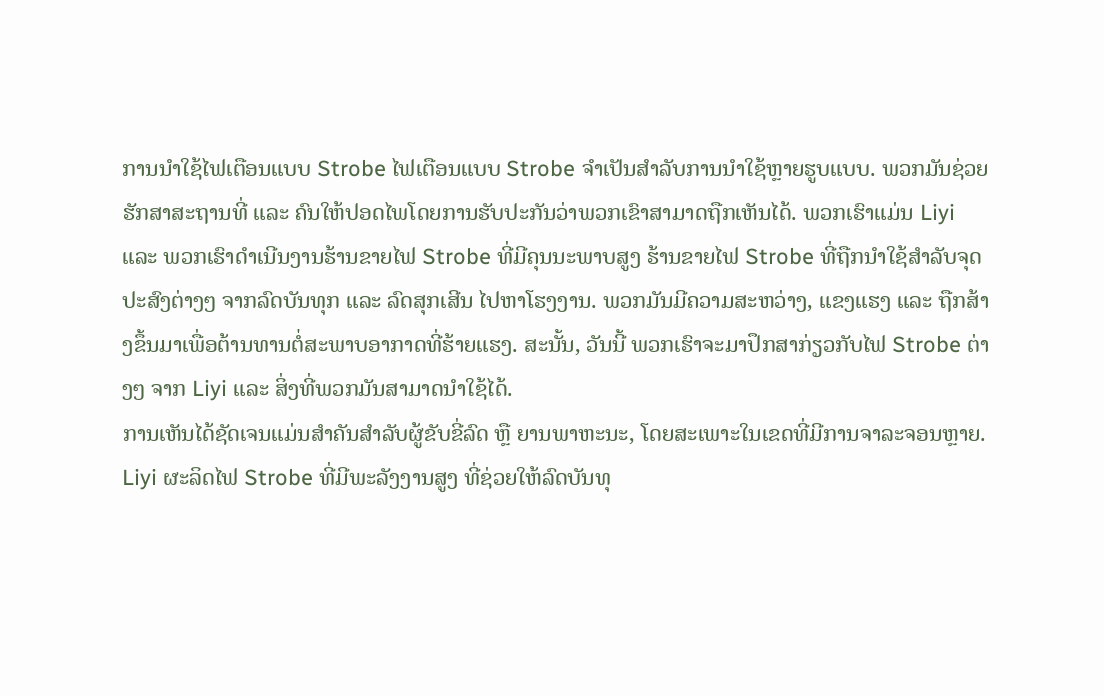ການນຳໃຊ້ໄຟເຕືອນແບບ Strobe ໄຟເຕືອນແບບ Strobe ຈຳເປັນສຳລັບການນຳໃຊ້ຫຼາຍຮູບແບບ. ພວກມັນຊ່ວຍຮັກສາສະຖານທີ່ ແລະ ຄົນໃຫ້ປອດໄພໂດຍການຮັບປະກັນວ່າພວກເຂົາສາມາດຖືກເຫັນໄດ້. ພວກເຮົາແມ່ນ Liyi ແລະ ພວກເຮົາດຳເນີນງານຮ້ານຂາຍໄຟ Strobe ທີ່ມີຄຸນນະພາບສູງ ຮ້ານຂາຍໄຟ Strobe ທີ່ຖືກນຳໃຊ້ສຳລັບຈຸດປະສົງຕ່າງໆ ຈາກລົດບັນທຸກ ແລະ ລົດສຸກເສີນ ໄປຫາໂຮງງານ. ພວກມັນມີຄວາມສະຫວ່າງ, ແຂງແຮງ ແລະ ຖືກສ້າງຂຶ້ນມາເພື່ອຕ້ານທານຕໍ່ສະພາບອາກາດທີ່ຮ້າຍແຮງ. ສະນັ້ນ, ວັນນີ້ ພວກເຮົາຈະມາປຶກສາກ່ຽວກັບໄຟ Strobe ຕ່າງໆ ຈາກ Liyi ແລະ ສິ່ງທີ່ພວກມັນສາມາດນຳໃຊ້ໄດ້.
ການເຫັນໄດ້ຊັດເຈນແມ່ນສຳຄັນສຳລັບຜູ້ຂັບຂີ່ລົດ ຫຼື ຍານພາຫະນະ, ໂດຍສະເພາະໃນເຂດທີ່ມີການຈາລະຈອນຫຼາຍ. Liyi ຜະລິດໄຟ Strobe ທີ່ມີພະລັງງານສູງ ທີ່ຊ່ວຍໃຫ້ລົດບັນທຸ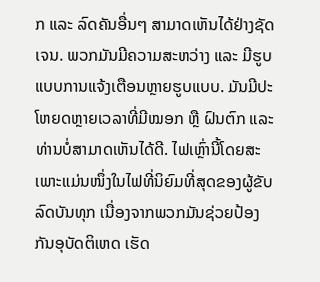ກ ແລະ ລົດຄັນອື່ນໆ ສາມາດເຫັນໄດ້ຢ່າງຊັດເຈນ. ພວກມັນມີຄວາມສະຫວ່າງ ແລະ ມີຮູບແບບການແຈ້ງເຕືອນຫຼາຍຮູບແບບ. ມັນມີປະໂຫຍດຫຼາຍເວລາທີ່ມີໝອກ ຫຼື ຝົນຕົກ ແລະ ທ່ານບໍ່ສາມາດເຫັນໄດ້ດີ. ໄຟເຫຼົ່ານີ້ໂດຍສະເພາະແມ່ນໜຶ່ງໃນໄຟທີ່ນິຍົມທີ່ສຸດຂອງຜູ້ຂັບລົດບັນທຸກ ເນື່ອງຈາກພວກມັນຊ່ວຍປ້ອງກັນອຸບັດຕິເຫດ ເຮັດ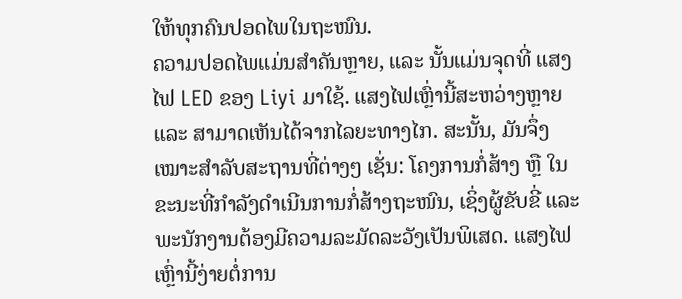ໃຫ້ທຸກຄົນປອດໄພໃນຖະໜົນ.
ຄວາມປອດໄພແມ່ນສຳຄັນຫຼາຍ, ແລະ ນັ້ນແມ່ນຈຸດທີ່ ແສງໄຟ LED ຂອງ Liyi ມາໃຊ້. ແສງໄຟເຫຼົ່ານີ້ສະຫວ່າງຫຼາຍ ແລະ ສາມາດເຫັນໄດ້ຈາກໄລຍະທາງໄກ. ສະນັ້ນ, ມັນຈຶ່ງເໝາະສຳລັບສະຖານທີ່ຕ່າງໆ ເຊັ່ນ: ໂຄງການກໍ່ສ້າງ ຫຼື ໃນຂະນະທີ່ກໍາລັງດຳເນີນການກໍ່ສ້າງຖະໜົນ, ເຊິ່ງຜູ້ຂັບຂີ່ ແລະ ພະນັກງານຕ້ອງມີຄວາມລະມັດລະວັງເປັນພິເສດ. ແສງໄຟເຫຼົ່ານີ້ງ່າຍຕໍ່ການ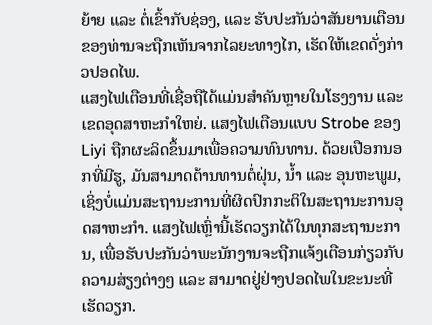ຍ້າຍ ແລະ ຕໍ່ເຂົ້າກັບຊ່ອງ, ແລະ ຮັບປະກັນວ່າສັນຍານເຕືອນຂອງທ່ານຈະຖືກເຫັນຈາກໄລຍະທາງໄກ, ເຮັດໃຫ້ເຂດດັ່ງກ່າວປອດໄພ.
ແສງໄຟເຕືອນທີ່ເຊື່ອຖືໄດ້ແມ່ນສຳຄັນຫຼາຍໃນໂຮງງານ ແລະ ເຂດອຸດສາຫະກຳໃຫຍ່. ແສງໄຟເຕືອນແບບ Strobe ຂອງ Liyi ຖືກຜະລິດຂຶ້ນມາເພື່ອຄວາມທົນທານ. ດ້ວຍເປືອກນອກທີ່ມີຮູ, ມັນສາມາດຕ້ານທານຕໍ່ຝຸ່ນ, ນ້ຳ ແລະ ອຸນຫະພູມ, ເຊິ່ງບໍ່ແມ່ນສະຖານະການທີ່ຜິດປົກກະຕິໃນສະຖານະການອຸດສາຫະກຳ. ແສງໄຟເຫຼົ່ານີ້ເຮັດວຽກໄດ້ໃນທຸກສະຖານະການ, ເພື່ອຮັບປະກັນວ່າພະນັກງານຈະຖືກແຈ້ງເຕືອນກ່ຽວກັບຄວາມສ່ຽງຕ່າງໆ ແລະ ສາມາດຢູ່ຢ່າງປອດໄພໃນຂະນະທີ່ເຮັດວຽກ.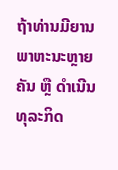ຖ້າທ່ານມີຍານພາຫະນະຫຼາຍຄັນ ຫຼື ດຳເນີນທຸລະກິດ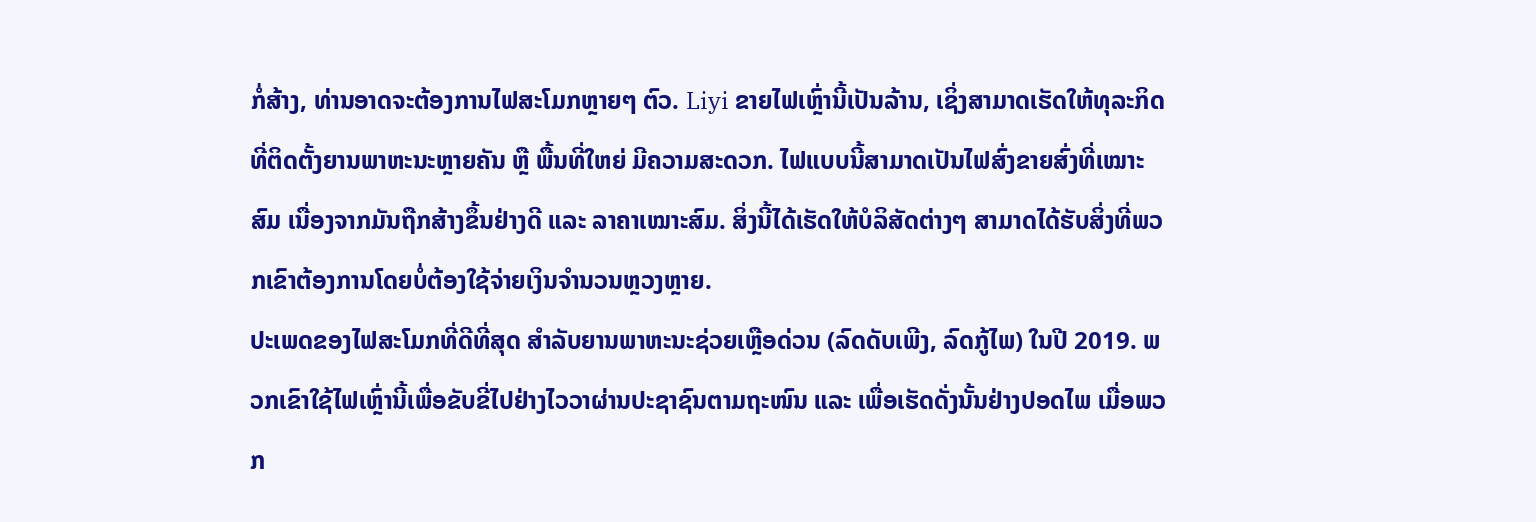ກໍ່ສ້າງ, ທ່ານອາດຈະຕ້ອງການໄຟສະໂມກຫຼາຍໆ ຕົວ. Liyi ຂາຍໄຟເຫຼົ່ານີ້ເປັນລ້ານ, ເຊິ່ງສາມາດເຮັດໃຫ້ທຸລະກິດທີ່ຕິດຕັ້ງຍານພາຫະນະຫຼາຍຄັນ ຫຼື ພື້ນທີ່ໃຫຍ່ ມີຄວາມສະດວກ. ໄຟແບບນີ້ສາມາດເປັນໄຟສົ່ງຂາຍສົ່ງທີ່ເໝາະສົມ ເນື່ອງຈາກມັນຖືກສ້າງຂຶ້ນຢ່າງດີ ແລະ ລາຄາເໝາະສົມ. ສິ່ງນີ້ໄດ້ເຮັດໃຫ້ບໍລິສັດຕ່າງໆ ສາມາດໄດ້ຮັບສິ່ງທີ່ພວກເຂົາຕ້ອງການໂດຍບໍ່ຕ້ອງໃຊ້ຈ່າຍເງິນຈຳນວນຫຼວງຫຼາຍ.
ປະເພດຂອງໄຟສະໂມກທີ່ດີທີ່ສຸດ ສຳລັບຍານພາຫະນະຊ່ວຍເຫຼືອດ່ວນ (ລົດດັບເພີງ, ລົດກູ້ໄພ) ໃນປີ 2019. ພວກເຂົາໃຊ້ໄຟເຫຼົ່ານີ້ເພື່ອຂັບຂີ່ໄປຢ່າງໄວວາຜ່ານປະຊາຊົນຕາມຖະໜົນ ແລະ ເພື່ອເຮັດດັ່ງນັ້ນຢ່າງປອດໄພ ເມື່ອພວກ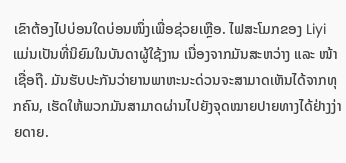ເຂົາຕ້ອງໄປບ່ອນໃດບ່ອນໜຶ່ງເພື່ອຊ່ວຍເຫຼືອ. ໄຟສະໂມກຂອງ Liyi ແມ່ນເປັນທີ່ນິຍົມໃນບັນດາຜູ້ໃຊ້ງານ ເນື່ອງຈາກມັນສະຫວ່າງ ແລະ ໜ້າເຊື່ອຖື. ມັນຮັບປະກັນວ່າຍານພາຫະນະດ່ວນຈະສາມາດເຫັນໄດ້ຈາກທຸກຄົນ, ເຮັດໃຫ້ພວກມັນສາມາດຜ່ານໄປຍັງຈຸດໝາຍປາຍທາງໄດ້ຢ່າງງ່າຍດາຍ.